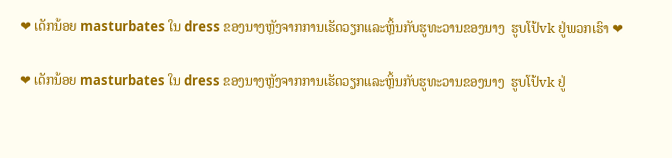❤ ເດັກນ້ອຍ masturbates ໃນ dress ຂອງນາງຫຼັງຈາກການເຮັດວຽກແລະຫຼິ້ນກັບຮູທະວານຂອງນາງ  ຮູບໂປ້vk ຢູ່ພວກເຮົາ ❤

❤ ເດັກນ້ອຍ masturbates ໃນ dress ຂອງນາງຫຼັງຈາກການເຮັດວຽກແລະຫຼິ້ນກັບຮູທະວານຂອງນາງ  ຮູບໂປ້vk ຢູ່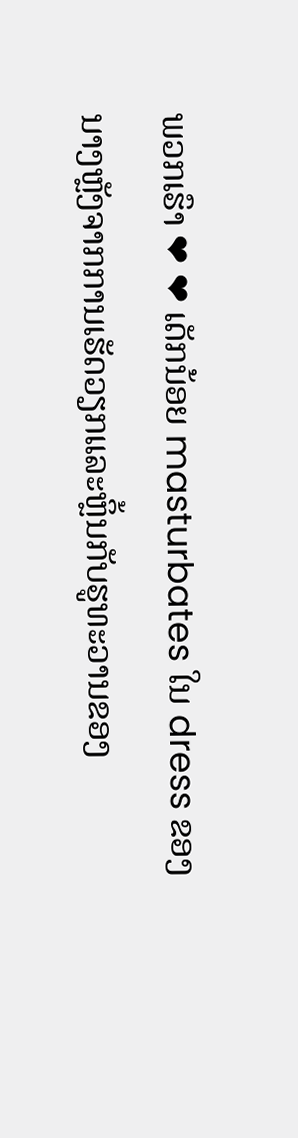ພວກເຮົາ ❤ ❤ ເດັກນ້ອຍ masturbates ໃນ dress ຂອງນາງຫຼັງຈາກການເຮັດວຽກແລະຫຼິ້ນກັບຮູທະວານຂອງ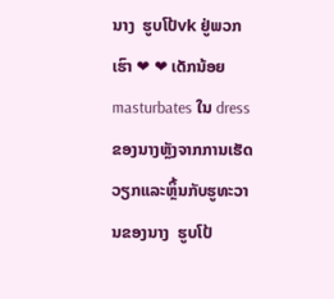ນາງ  ຮູບໂປ້vk ຢູ່ພວກເຮົາ ❤ ❤ ເດັກນ້ອຍ masturbates ໃນ dress ຂອງນາງຫຼັງຈາກການເຮັດວຽກແລະຫຼິ້ນກັບຮູທະວານຂອງນາງ  ຮູບໂປ້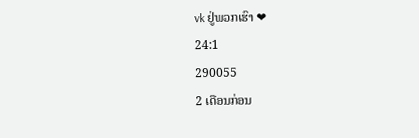vk ຢູ່ພວກເຮົາ ❤
24:1
290055
2 ເດືອນກ່ອນ